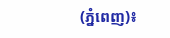(ភ្នំពេញ)៖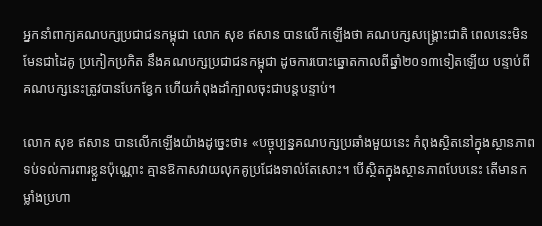អ្នកនាំពាក្យគណបក្សប្រជាជនកម្ពុជា លោក សុខ ឥសាន បានលើកឡើងថា គណបក្សសង្រ្គោះជាតិ ពេលនេះមិនមែនជាដៃគូ ប្រកៀកប្រកិត នឹងគណបក្សប្រជាជនកម្ពុជា ដូចការបោះឆ្នោតកាលពីឆ្នាំ២០១៣ទៀតឡើយ បន្ទាប់ពីគណបក្សនេះត្រូវបានបែកខ្វែក ហើយកំពុងដាំក្បាលចុះជាបន្តបន្ទាប់។

លោក សុខ ឥសាន បានលើកឡើងយ៉ាងដូច្នេះថា៖ «បច្ចុប្បន្នគណបក្សប្រឆាំងមួយនេះ កំពុងស្ថិតនៅក្នុងស្ថានភាពទប់ទល់ការពារខ្លួនប៉ុណ្ណោះ គ្មានឱកាសវាយលុកគូប្រជែងទាល់តែសោះ។ បើស្ថិតក្នុងស្ថានភាពបែបនេះ តើមានកម្លាំងប្រហា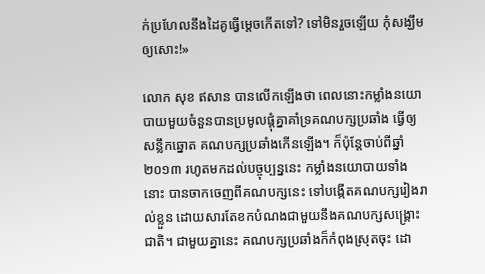ក់ប្រហែលនឹងដៃគូធ្វើម្តេចកើតទៅ? ទៅមិនរួចឡើយ កុំសង្ឃឹមឲ្យសោះ!»

លោក សុខ ឥសាន បានលើកឡើងថា ពេលនោះកម្លាំងនយោបាយមួយចំនួនបានប្រមូលផ្តុំគ្នាគាំទ្រគណបក្សប្រឆាំង ធ្វើឲ្យសន្លឹកឆ្នោត គណបក្សប្រឆាំងកើនឡើង។ ក៏ប៉ុន្តែចាប់ពីឆ្នាំ ២០១៣ រហូតមកដល់បច្ចុប្បន្ននេះ កម្លាំងនយោបាយទាំងនោះ បានចាកចេញពីគណបក្សនេះ ទៅបង្កើតគណបក្សរៀងរាល់ខ្លួន ដោយសារតែខកបំណងជាមួយនឹងគណបក្សសង្រ្គោះជាតិ។ ជាមួយគ្នានេះ គណបក្សប្រឆាំងក៏កំពុងស្រុតចុះ ដោ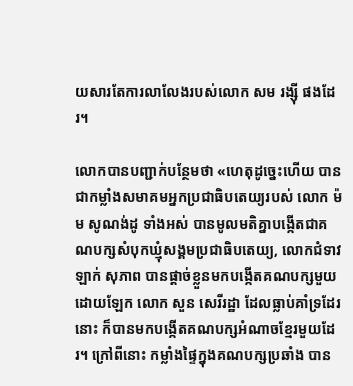យសារតែការលាលែងរបស់លោក សម រង្ស៊ី ផងដែរ។

លោកបានបញ្ជាក់បន្ថែមថា «ហេតុដូច្នេះហើយ បានជាកម្លាំងសមាគមអ្នកប្រជាធិបតេយ្យរបស់ លោក ម៉ម សូណង់ដូ ទាំងអស់ បានមូលមតិគ្នាបង្កើតជាគណបក្សសំបុកឃ្មុំសង្គមប្រជាធិបតេយ្យ, លោកជំទាវ ឡាក់ សុភាព បានផ្តាច់ខ្លួនមកបង្កើតគណបក្សមួយដោយឡែក លោក សួន សេរីរដ្ឋា ដែលធ្លាប់គាំទ្រដែរនោះ ក៏បានមកបង្កើតគណបក្សអំណាចខ្មែរមួយដែរ។ ក្រៅពីនោះ កម្លាំងផ្ទៃក្នុងគណបក្សប្រឆាំង បាន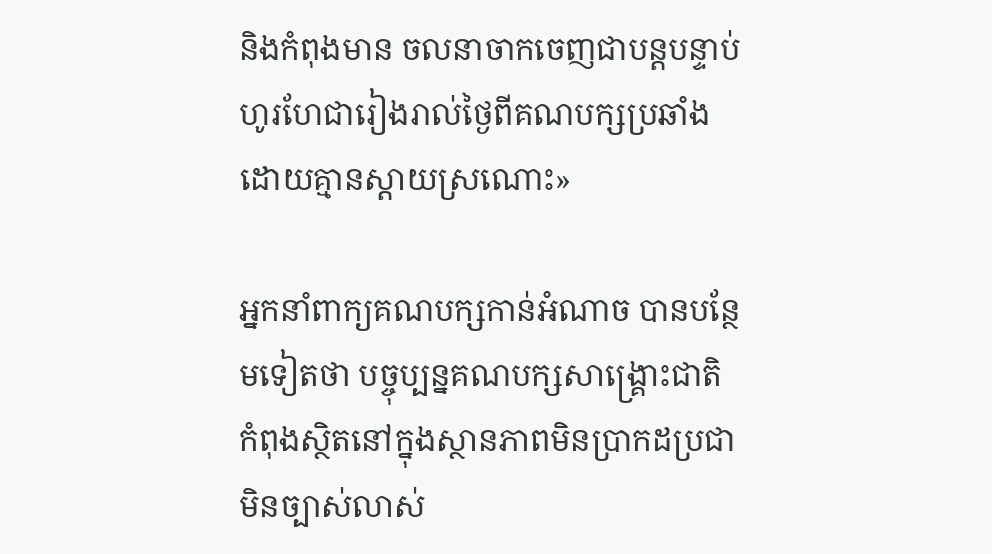និងកំពុងមាន ចលនាចាកចេញជាបន្តបន្ទាប់ ហូរហែជារៀងរាល់ថ្ងៃពីគណបក្សប្រឆាំងដោយគ្មានស្តាយស្រណោះ»

អ្នកនាំពាក្យគណបក្សកាន់អំណាច បានបន្ថែមទៀតថា បច្ចុប្បន្នគណបក្សសាង្គ្រោះជាតិ កំពុងស្ថិតនៅក្នុងស្ថានភាពមិនប្រាកដប្រជា មិនច្បាស់លាស់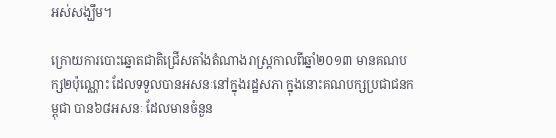អស់សង្ឃឹម។

ក្រោយការបោះឆ្នោតជាតិជ្រើសតាំងតំណាងរាស្រ្តកាលពីឆ្នាំ២០១៣ មានគណបក្ស២ប៉ុណ្ណោះ ដែលទទួលបានអសនៈនៅក្នុងរដ្ឋសភា ក្នុងនោះគណបក្សប្រជាជនកម្ពុជា បាន៦៨អសនៈ ដែលមានចំនួន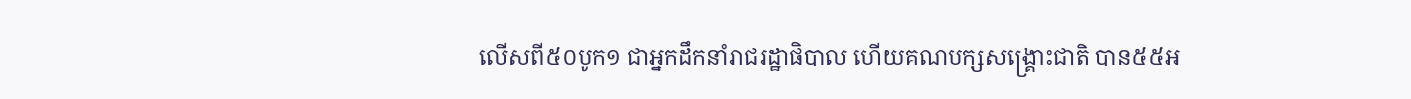លើសពី៥០បូក១ ជាអ្នកដឹកនាំរាជរដ្ឋាផិបាល ហើយគណបក្សសង្គ្រោះជាតិ បាន៥៥អ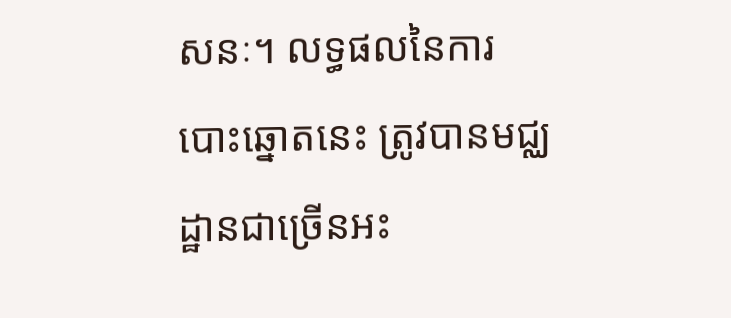សនៈ។ លទ្ធផលនៃការបោះឆ្នោតនេះ ត្រូវបានមជ្ឈដ្ឋានជាច្រើនអះ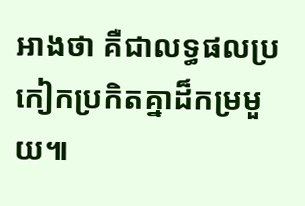អាងថា គឺជាលទ្ធផលប្រកៀកប្រកិតគ្នាដ៏កម្រមួយ៕